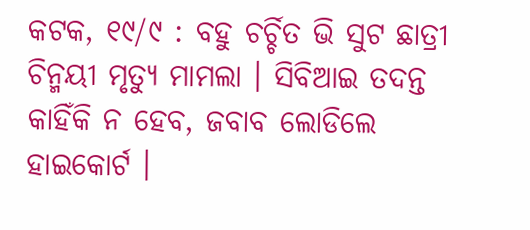କଟକ, ୧୯/୯ : ବହୁ ଚର୍ଚ୍ଚିତ ଭି ସୁଟ ଛାତ୍ରୀ ଚିନ୍ମୟୀ ମୃତ୍ୟୁ ମାମଲା । ସିବିଆଇ ତଦନ୍ତ କାହିଁକି ନ ହେବ, ଜବାବ ଲୋଡିଲେ ହାଇକୋର୍ଟ ।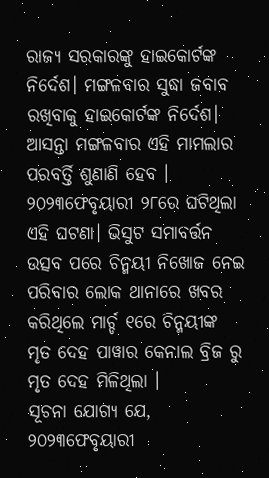ରାଜ୍ୟ ସରକାରଙ୍କୁ ହାଇକୋର୍ଟଙ୍କ ନିର୍ଦେଶ। ମଙ୍ଗଳବାର ସୁଦ୍ଧା ଜବାବ ରଖିବାକୁ ହାଇକୋର୍ଟଙ୍କ ନିର୍ଦେଶ।
ଆସନ୍ତା ମଙ୍ଗଳବାର ଏହି ମାମଲାର ପରବର୍ତ୍ତି ଶୁଣାଣି ହେବ । ୨୦୨୩ଫେବୃୟାରୀ ୨୮ରେ ଘଟିଥିଲା ଏହି ଘଟଣା। ଭିସୁଟ ସମାବର୍ତ୍ତନ ଉତ୍ସବ ପରେ ଚିନ୍ମୟୀ ନିଖୋଜ ନେଇ ପରିବାର ଲୋକ ଥାନାରେ ଖବର କରିଥିଲେ ମାର୍ଚ୍ଚ ୧ରେ ଚିନ୍ମୟୀଙ୍କ ମୃତ ଦେହ ପାୱାର କେନାଲ ବ୍ରିଜ ରୁ ମୃତ ଦେହ ମିଳିଥିଲା ।
ସୂଚନା ଯୋଗ୍ୟ ଯେ, ୨୦୨୩ଫେବୃୟାରୀ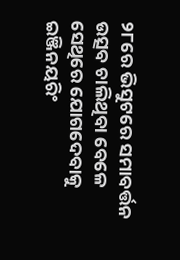୨୮ରେ ଭିସୁଟରେ ସମାବର୍ତ୍ତନ ଉତ୍ସବ ଚାଲିଥିବା ବେଳେ ସେଥିରେ ଯୋଗଦେବାକୁ ଇଞ୍ଜିନୟରିଂ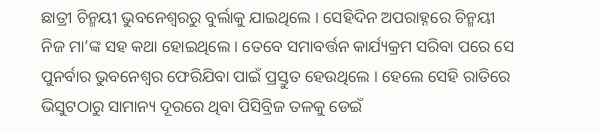ଛାତ୍ରୀ ଚିନ୍ମୟୀ ଭୁବନେଶ୍ୱରରୁ ବୁର୍ଲାକୁ ଯାଇଥିଲେ । ସେହିଦିନ ଅପରାହ୍ନରେ ଚିନ୍ମୟୀ ନିଜ ମା’ଙ୍କ ସହ କଥା ହୋଇଥିଲେ । ତେବେ ସମାବର୍ତ୍ତନ କାର୍ଯ୍ୟକ୍ରମ ସରିବା ପରେ ସେ ପୁନର୍ବାର ଭୁବନେଶ୍ୱର ଫେରିଯିବା ପାଇଁ ପ୍ରସ୍ତୁତ ହେଉଥିଲେ । ହେଲେ ସେହି ରାତିରେ ଭିସୁଟଠାରୁ ସାମାନ୍ୟ ଦୂରରେ ଥିବା ପିସିବ୍ରିଜ ତଳକୁ ଡେଇଁ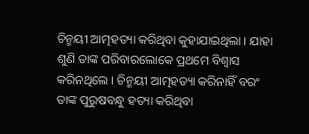ଚିନ୍ମୟୀ ଆତ୍ମହତ୍ୟା କରିଥିବା କୁହାଯାଇଥିଲା । ଯାହା ଶୁଣି ତାଙ୍କ ପରିବାରଲୋକେ ପ୍ରଥମେ ବିଶ୍ୱାସ କରିନଥିଲେ । ଚିନ୍ମୟୀ ଆତ୍ମହତ୍ୟା କରିନାହିଁ ବରଂ ତାଙ୍କ ପୁରୁଷବନ୍ଧୁ ହତ୍ୟା କରିଥିବା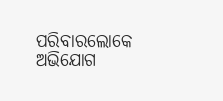ପରିବାରଲୋକେ ଅଭିଯୋଗ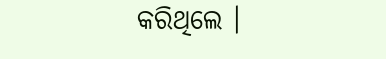କରିଥିଲେ ।